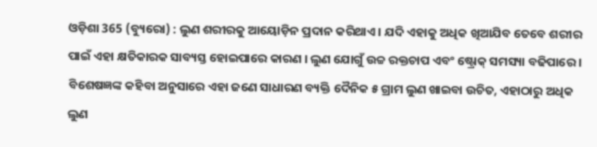ଓଡ଼ିଶା 365 (ବ୍ୟୁରୋ) : ଲୁଣ ଶରୀରକୁ ଆୟୋଡ଼ିନ ପ୍ରଦାନ କରିଥାଏ । ଯଦି ଏହାକୁ ଅଧିକ ଖିଆଯିବ ତେବେ ଶରୀର ପାଇଁ ଏହା କ୍ଷତିକାରକ ସାବ୍ୟସ୍ତ ହୋଇପାରେ କାରଣ । ଲୁଣ ଯୋଗୁଁ ଉଚ୍ଚ ରକ୍ତଚାପ ଏବଂ ଷ୍ଟ୍ରୋକ୍ ସମସ୍ୟା ବଢିପାରେ । ବିଶେଷଜ୍ଞଙ୍କ କହିବା ଅନୁସାରେ ଏହା ଜଣେ ସାଧାରଣ ବ୍ୟକ୍ତି ଦୈନିକ ୫ ଗ୍ରାମ ଲୁଣ ଖାଇବା ଉଚିତ, ଏହାଠାରୁ ଅଧିକ ଲୁଣ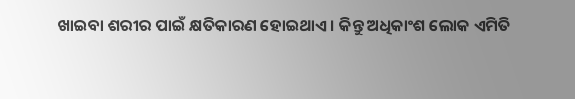ଖାଇବା ଶରୀର ପାଇଁ କ୍ଷତିକାରଣ ହୋଇଥାଏ । କିନ୍ତୁ ଅଧିକାଂଶ ଲୋକ ଏମିତି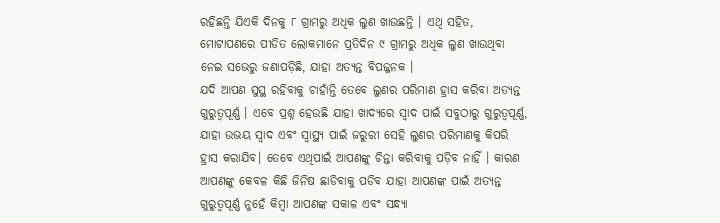ରହିଛନ୍ତି ଯିଏକି ଦିନକୁ ୮ ଗ୍ରାମରୁ ଅଧିକ ଲୁଣ ଖାଉଛନ୍ତି । ଏଥି ସହିତ, ମୋଟାପଣରେ ପୀଡିତ ଲୋକମାନେ ପ୍ରତିଦିନ ୯ ଗ୍ରାମରୁ ଅଧିକ ଲୁଣ ଖାଉଥିବା ନେଇ ସଭେରୁ ଜଣାପଡ଼ିଛି, ଯାହା ଅତ୍ୟନ୍ତ ବିପଜ୍ଜନକ ।
ଯଦି ଆପଣ ସୁସ୍ଥ ରହିବାକୁ ଚାହାଁନ୍ତି ତେବେ ଲୁଣର ପରିମାଣ ହ୍ରାସ କରିବା ଅତ୍ୟନ୍ତ ଗୁରୁତ୍ୱପୂର୍ଣ୍ଣ । ଏବେ ପ୍ରଶ୍ନ ହେଉଛି ଯାହା ଖାଦ୍ୟରେ ସ୍ୱାଦ ପାଇଁ ସବୁଠାରୁ ଗୁରୁତ୍ୱପୂର୍ଣ୍ଣ, ଯାହା ଉଭୟ ସ୍ୱାଦ ଏବଂ ସ୍ୱାସ୍ଥ୍ୟ ପାଇଁ ଜରୁରୀ ସେହି ଲୁଣର ପରିମାଣକୁ କିପରି ହ୍ରାସ କରାଯିବ। ତେବେ ଏଥିପାଇଁ ଆପଣଙ୍କୁ ଚିନ୍ତା କରିବାକୁ ପଡ଼ିବ ନାହିଁ । କାରଣ ଆପଣଙ୍କୁ କେବଳ କିଛି ଜିନିଷ ଛାଡିବାକୁ ପଡିବ ଯାହା ଆପଣଙ୍କ ପାଇଁ ଅତ୍ୟନ୍ତ ଗୁରୁତ୍ୱପୂର୍ଣ୍ଣ ନୁହେଁ କିମ୍ବା ଆପଣଙ୍କ ସକାଳ ଏବଂ ସନ୍ଧ୍ୟା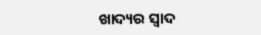ଖାଦ୍ୟର ସ୍ୱାଦ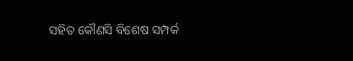ସହିତ କୌଣସି ବିଶେଷ ସମ୍ପର୍କ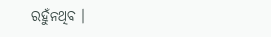ରହୁଁନଥିବ ।